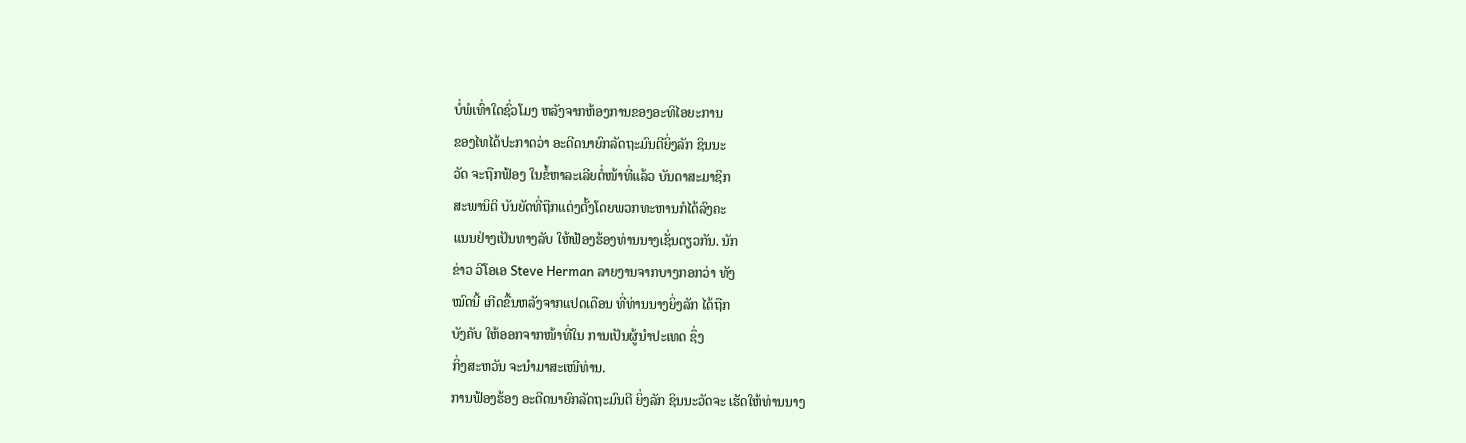ບໍ່ພໍເທົ່າໃດຊົ່ວໂມງ ຫລັງຈາກຫ້ອງການຂອງອະທິໄອຍະການ
ຂອງໄທໄດ້ປະກາດວ່າ ອະດີດນາຍົກລັດຖະມົນຕີຍິ່ງລັກ ຊິນນະ
ວັດ ຈະຖືກຟ້ອງ ໃນຂໍ້ຫາລະເລີຍຕໍ່ໜ້າທີ່ແລ້ວ ບັນດາສະມາຊິກ
ສະພານິຕິ ບັນຍັດທີ່ຖືກແຕ່ງຕັ້ງໂດຍພວກທະຫານກໍໄດ້ລົງຄະ
ແນນຢ່າງເປັນທາງລັບ ໃຫ້ຟ້ອງຮ້ອງທ່ານນາງເຊັ່ນດຽວກັນ. ນັກ
ຂ່າວ ວີໂອເອ Steve Herman ລາຍງານຈາກບາງກອກວ່າ ທັງ
ໝົດນີ້ ເກີດຂື້ນຫລັງຈາກແປດເດືອນ ທີ່ທ່ານນາງຍິ່ງລັກ ໄດ້ຖືກ
ບັງຄັບ ໃຫ້ອອກຈາກໜ້າທີ່ໃນ ການເປັນຜູ້ນຳປະເທດ ຊຶ່ງ
ກິ່ງສະຫວັນ ຈະນຳມາສະເໜີທ່ານ.
ການຟ້ອງຮ້ອງ ອະດີດນາຍົກລັດຖະມົນຕີ ຍິ່ງລັກ ຊິນນະວັດຈະ ເຮັດໃຫ້ທ່ານນາງ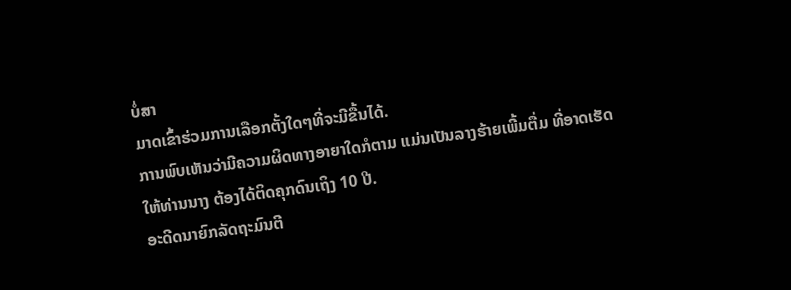ບໍ່ສາ
ມາດເຂົ້າຮ່ວມການເລືອກຕັ້ງໃດໆທີ່ຈະມີຂື້ນໄດ້.
ການພົບເຫັນວ່າມີຄວາມຜິດທາງອາຍາໃດກໍຕາມ ແມ່ນເປັນລາງຮ້າຍເພີ້ມຕື່ມ ທີ່ອາດເຮັດ
ໃຫ້ທ່ານນາງ ຕ້ອງໄດ້ຕິດຄຸກດົນເຖິງ 10 ປີ.
ອະດີດນາຍົກລັດຖະມົນຕີ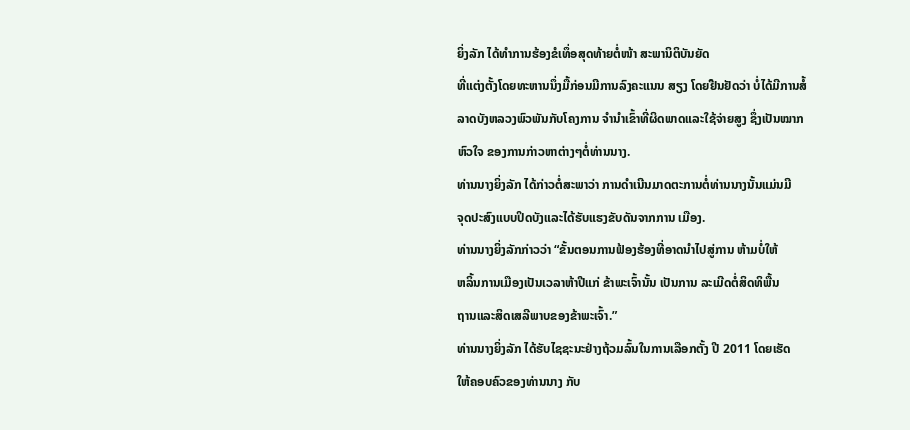ຍິ່ງລັກ ໄດ້ທຳການຮ້ອງຂໍເທຶ່ອສຸດທ້າຍຕໍ່ໜ້າ ສະພານິຕິບັນຍັດ
ທີ່ແຕ່ງຕັ້ງໂດຍທະຫານນຶ່ງມື້ກ່ອນມີການລົງຄະແນນ ສຽງ ໂດຍຢືນຢັດວ່າ ບໍ່ໄດ້ມີການສໍ້
ລາດບັງຫລວງພົວພັນກັບໂຄງການ ຈຳນຳເຂົ້າທີ່ຜິດພາດແລະໃຊ້ຈ່າຍສູງ ຊຶ່ງເປັນໝາກ
ຫົວໃຈ ຂອງການກ່າວຫາຕ່າງໆຕໍ່ທ່ານນາງ.
ທ່ານນາງຍິ່ງລັກ ໄດ້ກ່າວຕໍ່ສະພາວ່າ ການດຳເນີນມາດຕະການຕໍ່ທ່ານນາງນັ້ນແມ່ນມີ
ຈຸດປະສົງແບບປິດບັງແລະໄດ້ຮັບແຮງຂັບດັນຈາກການ ເມືອງ.
ທ່ານນາງຍິ່ງລັກກ່າວວ່າ “ຂັ້ນຕອນການຟ້ອງຮ້ອງທີ່ອາດນຳໄປສູ່ການ ຫ້າມບໍ່ໃຫ້
ຫລິ້ນການເມືອງເປັນເວລາຫ້າປີແກ່ ຂ້າພະເຈົ້ານັ້ນ ເປັນການ ລະເມີດຕໍ່ສິດທິພື້ນ
ຖານແລະສິດເສລີພາບຂອງຂ້າພະເຈົ້າ.”
ທ່ານນາງຍິ່ງລັກ ໄດ້ຮັບໄຊຊະນະຢ່າງຖ້ວມລົ້ນໃນການເລືອກຕັ້ງ ປີ 2011 ໂດຍເຮັດ
ໃຫ້ຄອບຄົວຂອງທ່ານນາງ ກັບ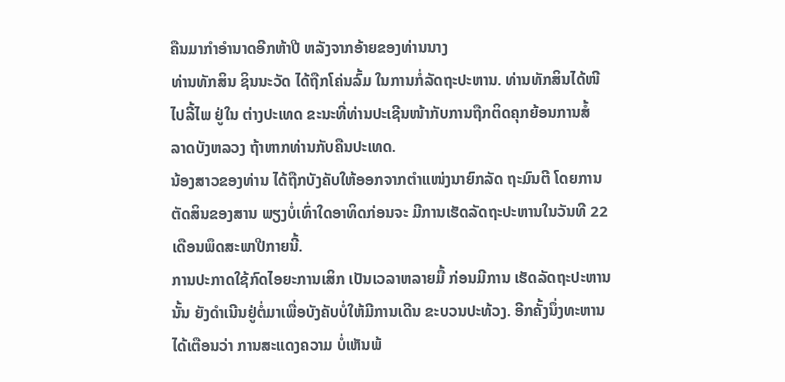ຄືນມາກຳອຳນາດອີກຫ້າປີ ຫລັງຈາກອ້າຍຂອງທ່ານນາງ
ທ່ານທັກສິນ ຊິນນະວັດ ໄດ້ຖືກໂຄ່ນລົ້ມ ໃນການກໍ່ລັດຖະປະຫານ. ທ່ານທັກສິນໄດ້ໜີ
ໄປລີ້ໄພ ຢູ່ໃນ ຕ່າງປະເທດ ຂະນະທີ່ທ່ານປະເຊີນໜ້າກັບການຖືກຕິດຄຸກຍ້ອນການສໍ້
ລາດບັງຫລວງ ຖ້າຫາກທ່ານກັບຄືນປະເທດ.
ນ້ອງສາວຂອງທ່ານ ໄດ້ຖືກບັງຄັບໃຫ້ອອກຈາກຕຳແໜ່ງນາຍົກລັດ ຖະມົນຕີ ໂດຍການ
ຕັດສິນຂອງສານ ພຽງບໍ່ເທົ່າໃດອາທິດກ່ອນຈະ ມີການເຮັດລັດຖະປະຫານໃນວັນທີ 22
ເດືອນພຶດສະພາປີກາຍນີ້.
ການປະກາດໃຊ້ກົດໄອຍະການເສິກ ເປັນເວລາຫລາຍມື້ ກ່ອນມີການ ເຮັດລັດຖະປະຫານ
ນັ້ນ ຍັງດຳເນີນຢູ່ຕໍ່ມາເພື່ອບັງຄັບບໍ່ໃຫ້ມີການເດີນ ຂະບວນປະທ້ວງ. ອີກຄັ້ງນຶ່ງທະຫານ
ໄດ້ເຕືອນວ່າ ການສະແດງຄວາມ ບໍ່ເຫັນພ້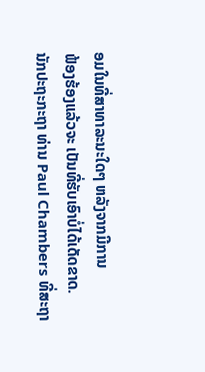ອມໃນທີ່ສາທາລະນະໃດໆ ຫລັງຈາກມີການ
ຟ້ອງຮ້ອງແລ້ວຈະ ເປັນທີ່ຮັບເອົາບໍ່ໄດ້ເດັດຂາດ.
ນັກປະຖະກະຖາ ທ່ານ Paul Chambers ທີ່ສະຖາ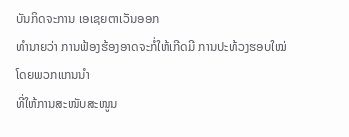ບັນກິດຈະການ ເອເຊຍຕາເວັນອອກ
ທຳນາຍວ່າ ການຟ້ອງຮ້ອງອາດຈະກໍ່ໃຫ້ເກີດມີ ການປະທ້ວງຮອບໃໝ່ ໂດຍພວກແກນນຳ
ທີ່ໃຫ້ການສະໜັບສະໜູນ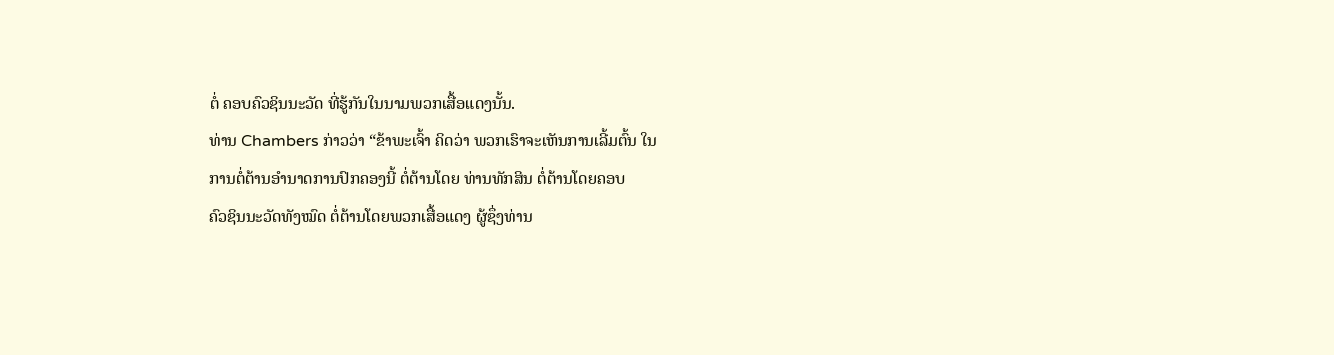ຕໍ່ ຄອບຄົວຊິນນະວັດ ທີ່ຮູ້ກັນໃນນາມພວກເສື້ອແດງນັ້ນ.
ທ່ານ Chambers ກ່າວວ່າ “ຂ້າພະເຈົ້າ ຄິດວ່າ ພວກເຮົາຈະເຫັນການເລີ້ມຕົ້ນ ໃນ
ການຕໍ່ຕ້ານອຳນາດການປົກຄອງນີ້ ຕໍ່ຕ້ານໂດຍ ທ່ານທັກສິນ ຕໍ່ຕ້ານໂດຍຄອບ
ຄົວຊິນນະວັດທັງໝົດ ຕໍ່ຕ້ານໂດຍພວກເສື້ອແດງ ຜູ້ຊຶ່ງທ່ານ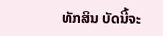ທັກສິນ ບັດນີ້ຈະ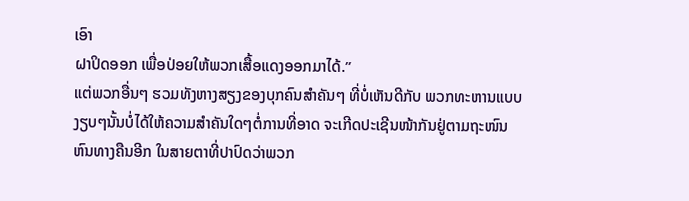ເອົາ
ຝາປິດອອກ ເພື່ອປ່ອຍໃຫ້ພວກເສື້ອແດງອອກມາໄດ້.”
ແຕ່ພວກອື່ນໆ ຮວມທັງຫາງສຽງຂອງບຸກຄົນສຳຄັນໆ ທີ່ບໍ່ເຫັນດີກັບ ພວກທະຫານແບບ
ງຽບໆນັ້ນບໍ່ໄດ້ໃຫ້ຄວາມສຳຄັນໃດໆຕໍ່ການທີ່ອາດ ຈະເກີດປະເຊີນໜ້າກັນຢູ່ຕາມຖະໜົນ
ຫົນທາງຄືນອີກ ໃນສາຍຕາທີ່ປາປົດວ່າພວກ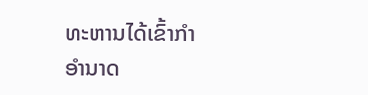ທະຫານໄດ້ເຂົ້າກຳອຳນາດ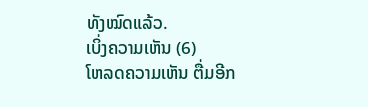ທັງໝົດແລ້ວ.
ເບິ່ງຄວາມເຫັນ (6)
ໂຫລດຄວາມເຫັນ ຕື່ມອີກ